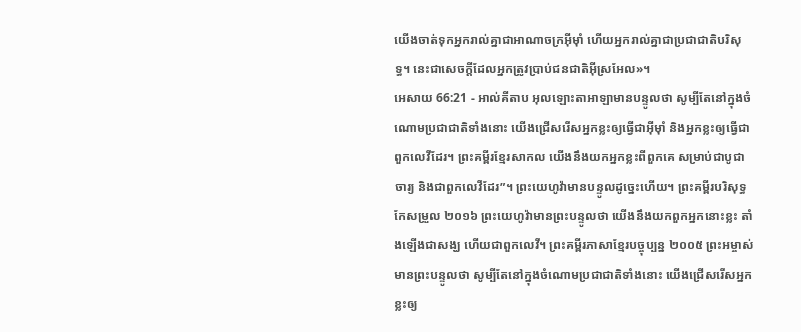យើងចាត់ទុកអ្នករាល់គ្នាជាអាណាចក្រអ៊ីមុាំ ហើយអ្នករាល់គ្នាជាប្រជាជាតិបរិសុទ្ធ។ នេះជាសេចក្តីដែលអ្នកត្រូវប្រាប់ជនជាតិអ៊ីស្រអែល»។
អេសាយ 66:21 - អាល់គីតាប អុលឡោះតាអាឡាមានបន្ទូលថា សូម្បីតែនៅក្នុងចំណោមប្រជាជាតិទាំងនោះ យើងជ្រើសរើសអ្នកខ្លះឲ្យធ្វើជាអ៊ីមុាំ និងអ្នកខ្លះឲ្យធ្វើជាពួកលេវីដែរ។ ព្រះគម្ពីរខ្មែរសាកល យើងនឹងយកអ្នកខ្លះពីពួកគេ សម្រាប់ជាបូជាចារ្យ និងជាពួកលេវីដែរ”។ ព្រះយេហូវ៉ាមានបន្ទូលដូច្នេះហើយ។ ព្រះគម្ពីរបរិសុទ្ធកែសម្រួល ២០១៦ ព្រះយេហូវ៉ាមានព្រះបន្ទូលថា យើងនឹងយកពួកអ្នកនោះខ្លះ តាំងឡើងជាសង្ឃ ហើយជាពួកលេវី។ ព្រះគម្ពីរភាសាខ្មែរបច្ចុប្បន្ន ២០០៥ ព្រះអម្ចាស់មានព្រះបន្ទូលថា សូម្បីតែនៅក្នុងចំណោមប្រជាជាតិទាំងនោះ យើងជ្រើសរើសអ្នកខ្លះឲ្យ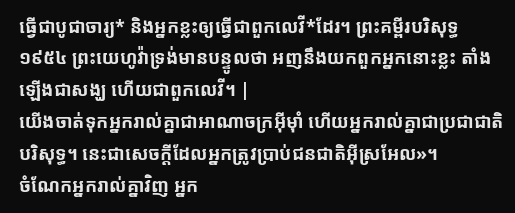ធ្វើជាបូជាចារ្យ* និងអ្នកខ្លះឲ្យធ្វើជាពួកលេវី*ដែរ។ ព្រះគម្ពីរបរិសុទ្ធ ១៩៥៤ ព្រះយេហូវ៉ាទ្រង់មានបន្ទូលថា អញនឹងយកពួកអ្នកនោះខ្លះ តាំងឡើងជាសង្ឃ ហើយជាពួកលេវី។ |
យើងចាត់ទុកអ្នករាល់គ្នាជាអាណាចក្រអ៊ីមុាំ ហើយអ្នករាល់គ្នាជាប្រជាជាតិបរិសុទ្ធ។ នេះជាសេចក្តីដែលអ្នកត្រូវប្រាប់ជនជាតិអ៊ីស្រអែល»។
ចំណែកអ្នករាល់គ្នាវិញ អ្នក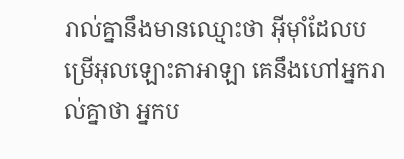រាល់គ្នានឹងមានឈ្មោះថា អ៊ីមុាំដែលបម្រើអុលឡោះតាអាឡា គេនឹងហៅអ្នករាល់គ្នាថា អ្នកប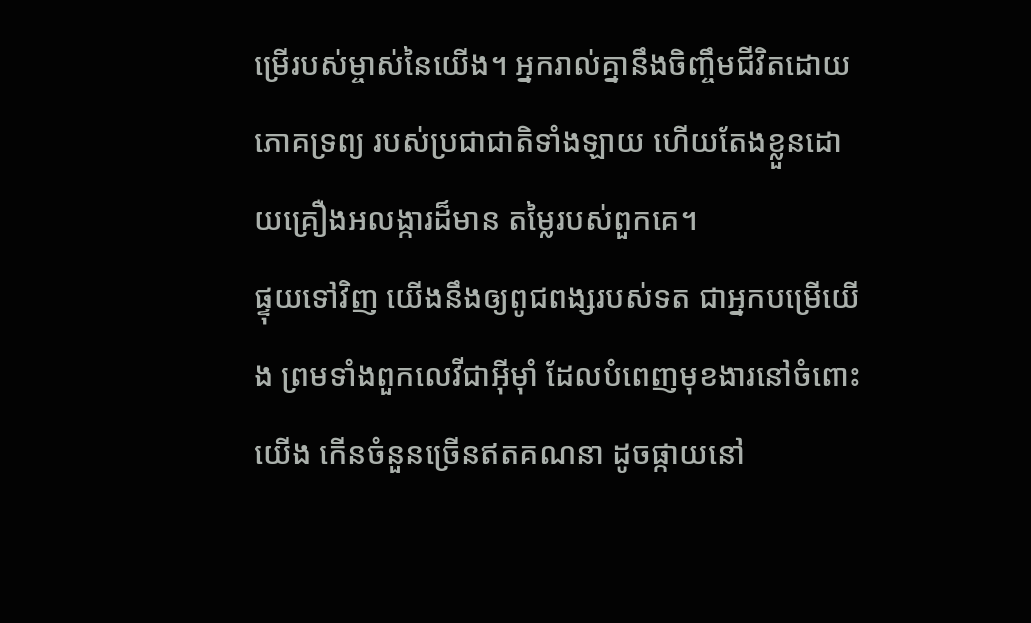ម្រើរបស់ម្ចាស់នៃយើង។ អ្នករាល់គ្នានឹងចិញ្ចឹមជីវិតដោយភោគទ្រព្យ របស់ប្រជាជាតិទាំងឡាយ ហើយតែងខ្លួនដោយគ្រឿងអលង្ការដ៏មាន តម្លៃរបស់ពួកគេ។
ផ្ទុយទៅវិញ យើងនឹងឲ្យពូជពង្សរបស់ទត ជាអ្នកបម្រើយើង ព្រមទាំងពួកលេវីជាអ៊ីមុាំ ដែលបំពេញមុខងារនៅចំពោះយើង កើនចំនួនច្រើនឥតគណនា ដូចផ្កាយនៅ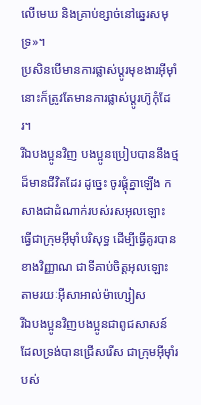លើមេឃ និងគ្រាប់ខ្សាច់នៅឆ្នេរសមុទ្រ»។
ប្រសិនបើមានការផ្លាស់ប្ដូរមុខងារអ៊ីមុាំ នោះក៏ត្រូវតែមានការផ្លាស់ប្ដូរហ៊ូកុំដែរ។
រីឯបងប្អូនវិញ បងប្អូនប្រៀបបាននឹងថ្មដ៏មានជីវិតដែរ ដូច្នេះ ចូរផ្គុំគ្នាឡើង កសាងជាដំណាក់របស់រសអុលឡោះ ធ្វើជាក្រុមអ៊ីមុាំបរិសុទ្ធ ដើម្បីធ្វើគូរបានខាងវិញ្ញាណ ជាទីគាប់ចិត្តអុលឡោះ តាមរយៈអ៊ីសាអាល់ម៉ាហ្សៀស
រីឯបងប្អូនវិញបងប្អូនជាពូជសាសន៍ដែលទ្រង់បានជ្រើសរើស ជាក្រុមអ៊ីមុាំរបស់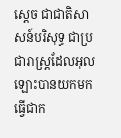ស្តេច ជាជាតិសាសន៍បរិសុទ្ធ ជាប្រជារាស្ដ្រដែលអុលឡោះបានយកមកធ្វើជាក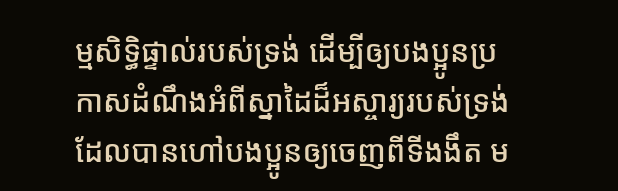ម្មសិទ្ធិផ្ទាល់របស់ទ្រង់ ដើម្បីឲ្យបងប្អូនប្រកាសដំណឹងអំពីស្នាដៃដ៏អស្ចារ្យរបស់ទ្រង់ ដែលបានហៅបងប្អូនឲ្យចេញពីទីងងឹត ម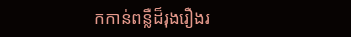កកាន់ពន្លឺដ៏រុងរឿងរ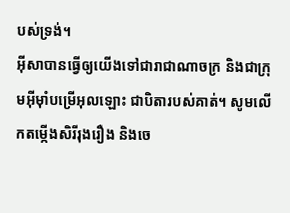បស់ទ្រង់។
អ៊ីសាបានធ្វើឲ្យយើងទៅជារាជាណាចក្រ និងជាក្រុមអ៊ីមុាំបម្រើអុលឡោះ ជាបិតារបស់គាត់។ សូមលើកតម្កើងសិរីរុងរឿង និងចេ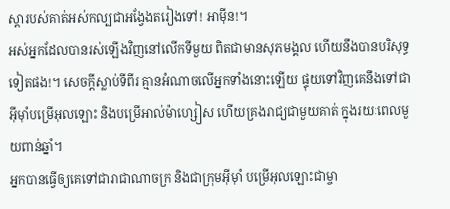ស្ដារបស់គាត់អស់កល្បជាអង្វែងតរៀងទៅ! អាម៉ីន!។
អស់អ្នកដែលបានរស់ឡើងវិញនៅលើកទីមួយ ពិតជាមានសុភមង្គល ហើយនឹងបានបរិសុទ្ធទៀតផង!។ សេចក្ដីស្លាប់ទីពីរ គ្មានអំណាចលើអ្នកទាំងនោះឡើយ ផ្ទុយទៅវិញគេនឹងទៅជាអ៊ីមុាំបម្រើអុលឡោះ និងបម្រើអាល់ម៉ាហ្សៀស ហើយគ្រងរាជ្យជាមួយគាត់ ក្នុងរយៈពេលមួយពាន់ឆ្នាំ។
អ្នកបានធ្វើឲ្យគេទៅជារាជាណាចក្រ និងជាក្រុមអ៊ីមុាំ បម្រើអុលឡោះជាម្ចា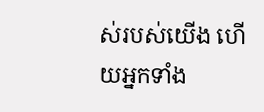ស់របស់យើង ហើយអ្នកទាំង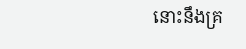នោះនឹងគ្រ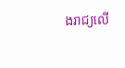ងរាជ្យលើ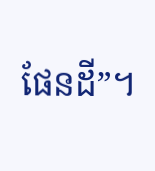ផែនដី”។